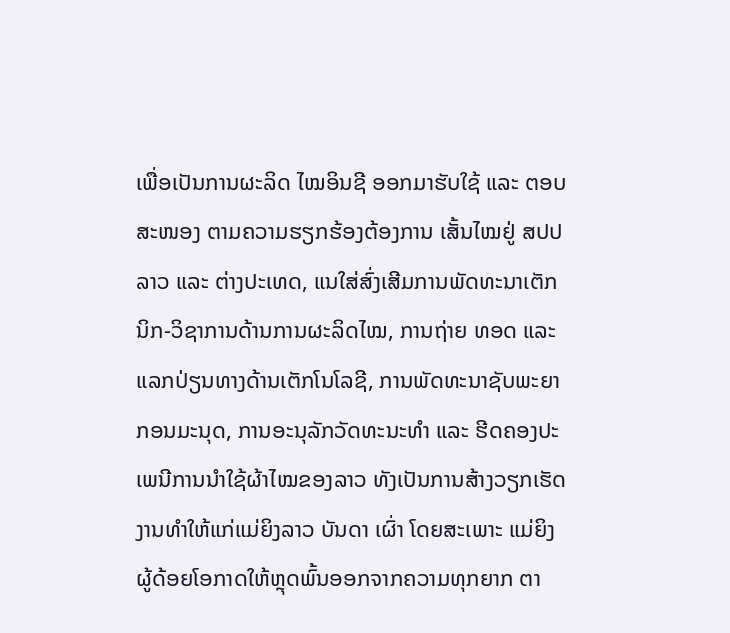ເພື່ອເປັນການຜະລິດ ໄໝອິນຊີ ອອກມາຮັບໃຊ້ ແລະ ຕອບສະໜອງ ຕາມຄວາມຮຽກຮ້ອງຕ້ອງການ ເສັ້ນໄໝຢູ່ ສປປ ລາວ ແລະ ຕ່າງປະເທດ, ແນໃສ່ສົ່ງເສີມການພັດທະນາເຕັກນິກ-ວິຊາການດ້ານການຜະລິດໄໝ, ການຖ່າຍ ທອດ ແລະ ແລກປ່ຽນທາງດ້ານເຕັກໂນໂລຊີ, ການພັດທະນາຊັບພະຍາກອນມະນຸດ, ການອະນຸລັກວັດທະນະທຳ ແລະ ຮີດຄອງປະເພນີການນຳໃຊ້ຜ້າໄໝຂອງລາວ ທັງເປັນການສ້າງວຽກເຮັດງານທຳໃຫ້ແກ່ແມ່ຍິງລາວ ບັນດາ ເຜົ່າ ໂດຍສະເພາະ ແມ່ຍິງຜູ້ດ້ອຍໂອກາດໃຫ້ຫຼຸດພົ້ນອອກຈາກຄວາມທຸກຍາກ ຕາ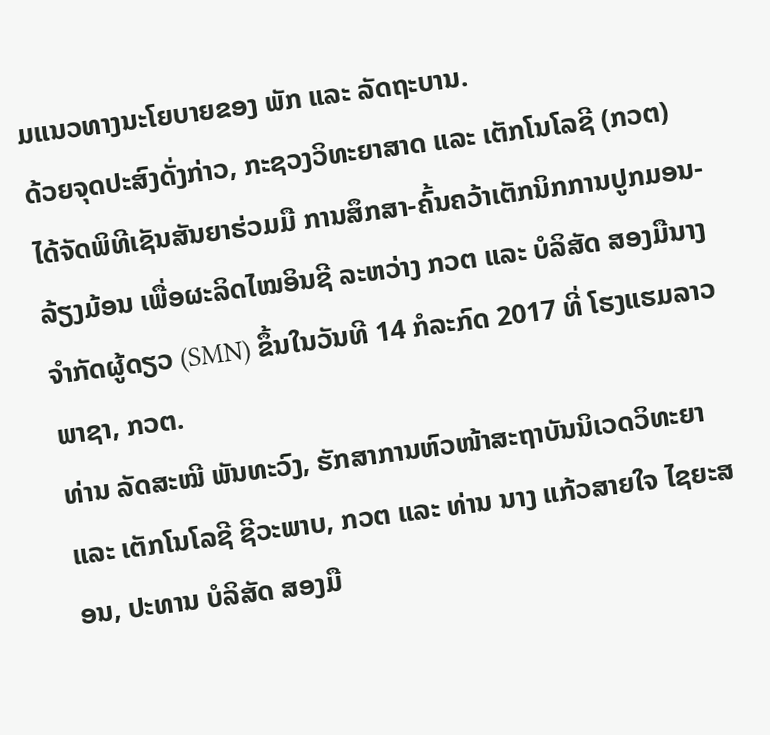ມແນວທາງນະໂຍບາຍຂອງ ພັກ ແລະ ລັດຖະບານ.
ດ້ວຍຈຸດປະສົງດັ່ງກ່າວ, ກະຊວງວິທະຍາສາດ ແລະ ເຕັກໂນໂລຊີ (ກວຕ) ໄດ້ຈັດພິທີເຊັນສັນຍາຮ່ວມມື ການສຶກສາ-ຄົ້ນຄວ້າເຕັກນິກການປູກມອນ-ລ້ຽງມ້ອນ ເພື່ອຜະລິດໄໝອິນຊີ ລະຫວ່າງ ກວຕ ແລະ ບໍລິສັດ ສອງມືນາງ ຈຳກັດຜູ້ດຽວ (SMN) ຂຶ້ນໃນວັນທີ 14 ກໍລະກົດ 2017 ທີ່ ໂຮງແຮມລາວພາຊາ, ກວຕ.
ທ່ານ ລັດສະໝີ ພັນທະວົງ, ຮັກສາການຫົວໜ້າສະຖາບັນນິເວດວິທະຍາ ແລະ ເຕັກໂນໂລຊີ ຊີວະພາບ, ກວຕ ແລະ ທ່ານ ນາງ ແກ້ວສາຍໃຈ ໄຊຍະສອນ, ປະທານ ບໍລິສັດ ສອງມື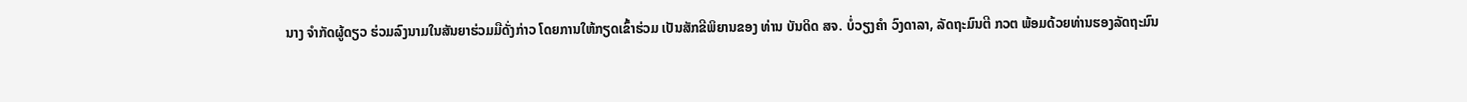ນາງ ຈໍາກັດຜູ້ດຽວ ຮ່ວມລົງນາມໃນສັນຍາຮ່ວມມືດັ່ງກ່າວ ໂດຍການໃຫ້ກຽດເຂົ້າຮ່ວມ ເປັນສັກຂີພິຍານຂອງ ທ່ານ ບັນດິດ ສຈ. ບໍ່ວຽງຄຳ ວົງດາລາ, ລັດຖະມົນຕີ ກວຕ ພ້ອມດ້ວຍທ່ານຮອງລັດຖະມົນ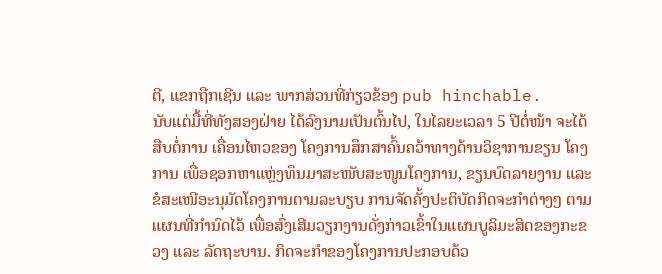ຕີ, ແຂກຖືກເຊີນ ແລະ ພາກສ່ວນທີ່ກ່ຽວຂ້ອງ pub hinchable.
ນັບແຕ່ມື້ທີ່ທັງສອງຝ່າຍ ໄດ້ລົງນາມເປັນຕົ້ນໄປ, ໃນໄລຍະເວລາ 5 ປີຕໍ່ໜ້າ ຈະໄດ້ສືບຕໍ່ການ ເຄື່ອນໄຫວຂອງ ໂຄງການສຶກສາຄົ້ນຄວ້າທາງດ້ານວິຊາການຂຽນ ໂຄງການ ເພື່ອຊອກຫາແຫຼ່ງທຶນມາສະໜັບສະໜູນໂຄງການ, ຂຽນບົດລາຍງານ ແລະ ຂໍສະເໜີອະນຸມັດໂຄງການຕາມລະບຽບ ການຈັດຄັ້ງປະຕິບັດກິດຈະກຳຕ່າງໆ ຕາມແຜນທີ່ກຳນົດໄວ້ ເພື່ອສົ່ງເສີມວຽກງານດັ່ງກ່າວເຂົ້າໃນແຜນບູລິມະສິດຂອງກະຂວງ ແລະ ລັດຖະບານ. ກິດຈະກຳຂອງໂຄງການປະກອບດ້ວ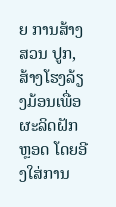ຍ ການສ້າງສວນ ປູກ, ສ້າງໂຮງລ້ຽງມ້ອນເພື່ອຜະລິດຝັກຫຼອດ ໂດຍອີງໃສ່ການ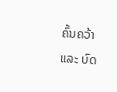ຄົ້ນຄວ້າ ແລະ ບົດ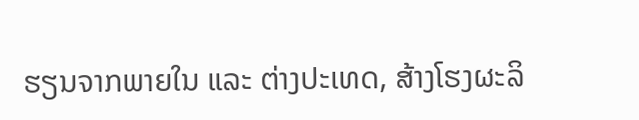ຮຽນຈາກພາຍໃນ ແລະ ຕ່າງປະເທດ, ສ້າງໂຮງຜະລິ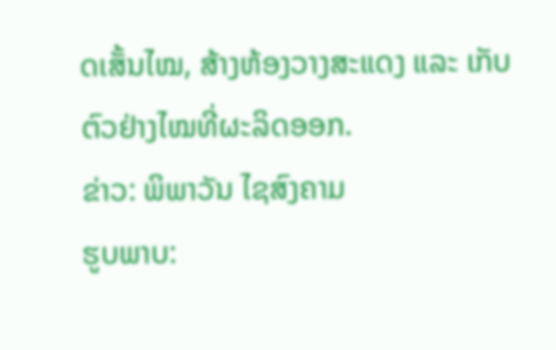ດເສັ້ນໄໝ, ສ້າງຫ້ອງວາງສະແດງ ແລະ ເກັບຕົວຢ່າງໄໝທີ່ຜະລິດອອກ.
ຂ່າວ: ພິພາວັນ ໄຊສົງຄາມ
ຮູບພາບ: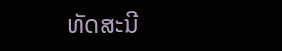ທັດສະນີ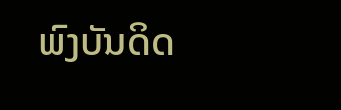ພົງບັນດິດ